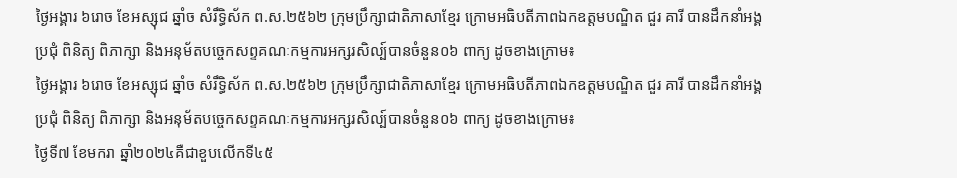ថ្ងៃអង្គារ ៦រោច ខែអស្សុជ ឆ្នាំច សំរឹទ្ធិស័ក ព.ស.២៥៦២ ក្រុមប្រឹក្សាជាតិភាសាខ្មែរ ក្រោមអធិបតីភាពឯកឧត្តមបណ្ឌិត ជួរ គារី បានដឹកនាំអង្គប្រជុំ ពិនិត្យ ពិភាក្សា និងអនុម័តបច្ចេកសព្ទគណៈកម្មការអក្សរសិល្ប៍បានចំនួន០៦ ពាក្យ ដូចខាងក្រោម៖
ថ្ងៃអង្គារ ៦រោច ខែអស្សុជ ឆ្នាំច សំរឹទ្ធិស័ក ព.ស.២៥៦២ ក្រុមប្រឹក្សាជាតិភាសាខ្មែរ ក្រោមអធិបតីភាពឯកឧត្តមបណ្ឌិត ជួរ គារី បានដឹកនាំអង្គប្រជុំ ពិនិត្យ ពិភាក្សា និងអនុម័តបច្ចេកសព្ទគណៈកម្មការអក្សរសិល្ប៍បានចំនួន០៦ ពាក្យ ដូចខាងក្រោម៖
ថ្ងៃទី៧ ខែមករា ឆ្នាំ២០២៤គឺជាខួបលើកទី៤៥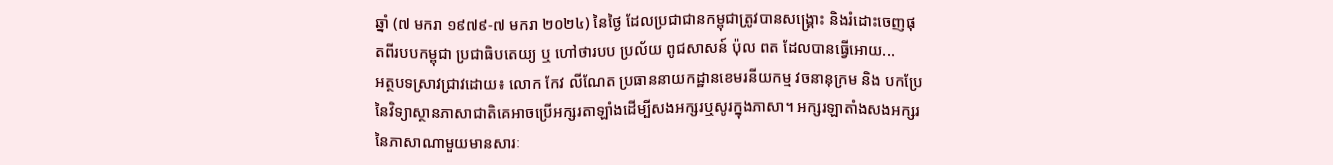ឆ្នាំ (៧ មករា ១៩៧៩-៧ មករា ២០២៤) នៃថ្ងៃ ដែលប្រជាជានកម្ពុជាត្រូវបានសង្គ្រោះ និងរំដោះចេញផុតពីរបបកម្ពុជា ប្រជាធិបតេយ្យ ឬ ហៅថារបប ប្រល័យ ពូជសាសន៍ ប៉ុល ពត ដែលបានធ្វើអោយ...
អត្ថបទស្រាវជ្រាវដោយ៖ លោក កែវ លីណែត ប្រធាននាយកដ្ឋានខេមរនីយកម្ម វចនានុក្រម និង បកប្រែ នៃវិទ្យាស្ថានភាសាជាតិគេអាចប្រើអក្សរតាឡាំងដើម្បីសងអក្សរឬសូរក្នុងភាសា។ អក្សរឡាតាំងសងអក្សរនៃភាសាណាមួយមានសារៈ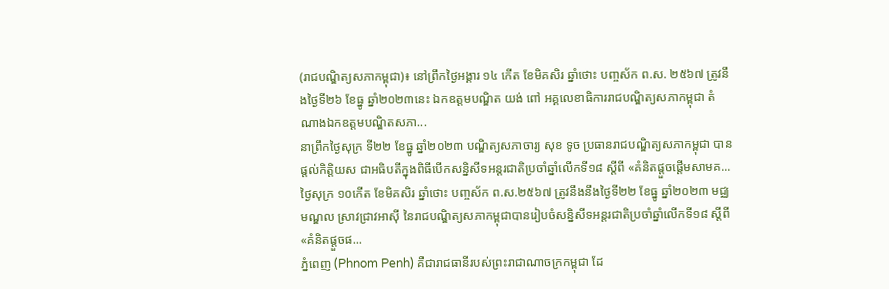(រាជបណ្ឌិត្យសភាកម្ពុជា)៖ នៅព្រឹកថ្ងៃអង្គារ ១៤ កើត ខែមិគសិរ ឆ្នាំថោះ បញ្ចស័ក ព.ស. ២៥៦៧ ត្រូវនឹងថ្ងៃទី២៦ ខែធ្នូ ឆ្នាំ២០២៣នេះ ឯកឧត្ដមបណ្ឌិត យង់ ពៅ អគ្គលេខាធិការរាជបណ្ឌិត្យសភាកម្ពុជា តំណាងឯកឧត្ដមបណ្ឌិតសភា...
នាព្រឹកថ្ងៃសុក្រ ទី២២ ខែធ្នូ ឆ្នាំ២០២៣ បណ្ឌិត្យសភាចារ្យ សុខ ទូច ប្រធានរាជបណ្ឌិត្យសភាកម្ពុជា បានផ្តល់កិត្តិយស ជាអធិបតីក្នុងពិធីបើកសន្និសីទអន្តរជាតិប្រចាំឆ្នាំលើកទី១៨ ស្តីពី «គំនិតផ្តួចផ្តើមសាមគ...
ថ្ងៃសុក្រ ១០កើត ខែមិគសិរ ឆ្នាំថោះ បញ្ចស័ក ព.ស.២៥៦៧ ត្រូវនឹងនឹងថ្ងៃទី២២ ខែធ្នូ ឆ្នាំ២០២៣ មជ្ឈមណ្ឌល ស្រាវជ្រាវអាស៊ី នៃរាជបណ្ឌិត្យសភាកម្ពុជាបានរៀបចំសន្និសីទអន្តរជាតិប្រចាំឆ្នាំលើកទី១៨ ស្តីពី «គំនិតផ្តួចផ...
ភ្នំពេញ (Phnom Penh) គឺជារាជធានីរបស់ព្រះរាជាណាចក្រកម្ពុជា ដែ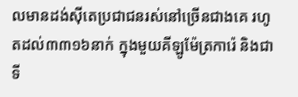លមានដង់ស៊ីតេប្រជាជនរស់នៅច្រើនជាងគេ រហូតដល់៣៣១៦នាក់ ក្នុងមួយគីឡូម៉ែត្រការ៉េ និងជាទី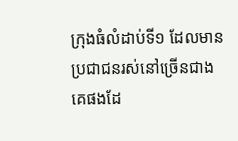ក្រុងធំលំដាប់ទី១ ដែលមានប្រជាជនរស់នៅច្រើនជាងគេផងដែ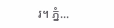រ។ ភ្នំ...